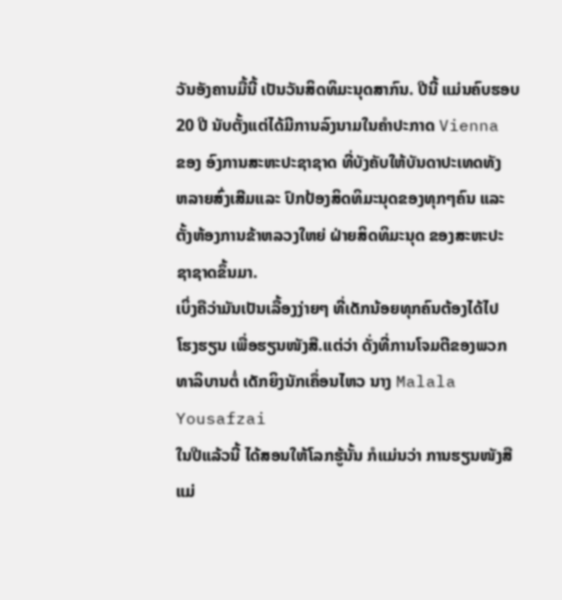ວັນອັງຄານມື້ນີ້ ເປັນວັນສິດທິມະນຸດສາກົນ. ປີນີ້ ແມ່ນຄົບຮອບ
20 ປີ ນັບຕັ້ງແຕ່ໄດ້ມີການລົງນາມໃນຄໍາປະກາດ Vienna
ຂອງ ອົງການສະຫະປະຊາຊາດ ທີ່ບັງຄັບໃຫ້ບັນດາປະເທດທັງ
ຫລາຍສົ່ງເສີມແລະ ປົກປ້ອງສິດທິມະນຸດຂອງທຸກໆຄົນ ແລະ
ຕັ້ງຫ້ອງການຂ້າຫລວງໃຫຍ່ ຝ່າຍສິດທິມະນຸດ ຂອງສະຫະປະ
ຊາຊາດຂຶ້ນມາ.
ເບິ່ງຄືວ່າມັນເປັນເລື້ອງງ່າຍໆ ທີ່ເດັກນ້ອຍທຸກຄົນຕ້ອງໄດ້ໄປ
ໂຮງຮຽນ ເພື່ອຮຽນໜັງສື.ແຕ່ວ່າ ດັ່ງທີ່ການໂຈມຕີຂອງພວກ
ທາລິບານຕໍ່ ເດັກຍິງນັກເຄຶ່ອນໄຫວ ນາງ Malala Yousafzai
ໃນປີແລ້ວນີ້ ໄດ້ສອນໃຫ້ໂລກຮູ້ນັ້ນ ກໍແມ່ນວ່າ ການຮຽນໜັງສື
ແມ່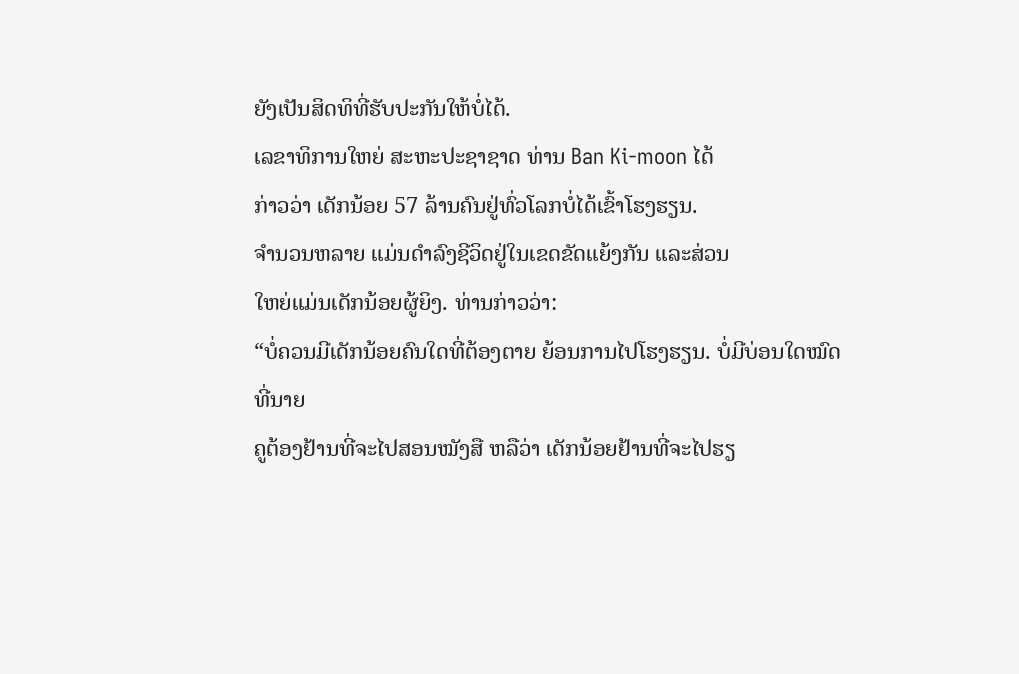ຍັງເປັນສິດທິທີ່ຮັບປະກັນໃຫ້ບໍ່ໄດ້.
ເລຂາທິການໃຫຍ່ ສະຫະປະຊາຊາດ ທ່ານ Ban Ki-moon ໄດ້
ກ່າວວ່າ ເດັກນ້ອຍ 57 ລ້ານຄົນຢູ່ທົ່ວໂລກບໍ່ໄດ້ເຂົ້າໂຮງຮຽນ.
ຈໍານວນຫລາຍ ແມ່ນດໍາລົງຊີວິດຢູ່ໃນເຂດຂັດແຍ້ງກັນ ແລະສ່ວນ
ໃຫຍ່ແມ່ນເດັກນ້ອຍຜູ້ຍິງ. ທ່ານກ່າວວ່າ:
“ບໍ່ຄວນມີເດັກນ້ອຍຄົນໃດທີ່ຕ້ອງຕາຍ ຍ້ອນການໄປໂຮງຮຽນ. ບໍ່ມີບ່ອນໃດໝົດ ທີ່ນາຍ
ຄູຕ້ອງຢ້ານທີ່ຈະໄປສອນໝັງສື ຫລືວ່າ ເດັກນ້ອຍຢ້ານທີ່ຈະໄປຮຽ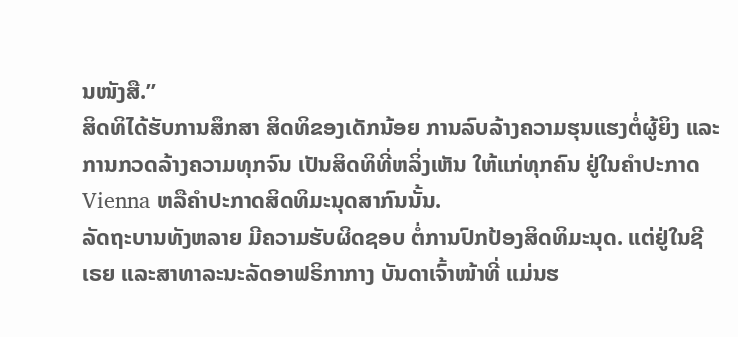ນໜັງສື.”
ສິດທິໄດ້ຮັບການສຶກສາ ສິດທິຂອງເດັກນ້ອຍ ການລົບລ້າງຄວາມຮຸນແຮງຕໍ່ຜູ້ຍິງ ແລະ
ການກວດລ້າງຄວາມທຸກຈົນ ເປັນສິດທິທີ່ຫລິ່ງເຫັນ ໃຫ້ແກ່ທຸກຄົນ ຢູ່ໃນຄໍາປະກາດ
Vienna ຫລືຄໍາປະກາດສິດທິມະນຸດສາກົນນັ້ນ.
ລັດຖະບານທັງຫລາຍ ມີຄວາມຮັບຜິດຊອບ ຕໍ່ການປົກປ້ອງສິດທິມະນຸດ. ແຕ່ຢູ່ໃນຊີ
ເຣຍ ແລະສາທາລະນະລັດອາຟຣິກາກາງ ບັນດາເຈົ້າໜ້າທີ່ ແມ່ນຮ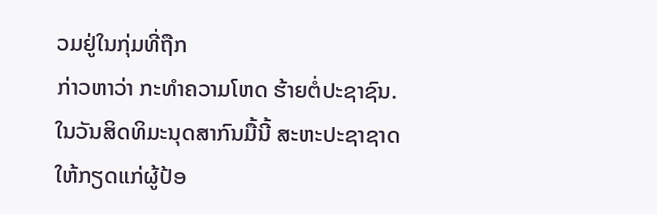ວມຢູ່ໃນກຸ່ມທີ່ຖືກ
ກ່າວຫາວ່າ ກະທໍາຄວາມໂຫດ ຮ້າຍຕໍ່ປະຊາຊົນ.
ໃນວັນສິດທິມະນຸດສາກົນມື້ນີ້ ສະຫະປະຊາຊາດ ໃຫ້ກຽດແກ່ຜູ້ປ້ອ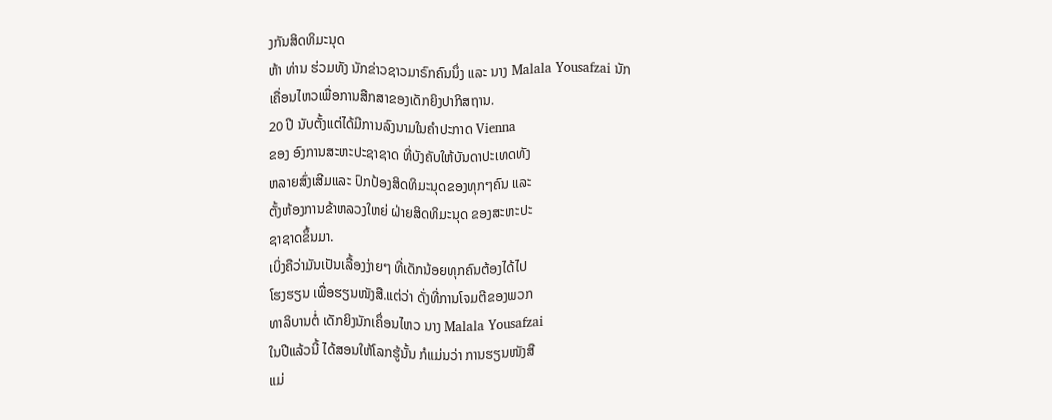ງກັນສິດທິມະນຸດ
ຫ້າ ທ່ານ ຮ່ວມທັງ ນັກຂ່າວຊາວມາຣົກຄົນນຶ່ງ ແລະ ນາງ Malala Yousafzai ນັກ
ເຄື່ອນໄຫວເພື່ອການສືກສາຂອງເດັກຍິງປາກິສຖານ.
20 ປີ ນັບຕັ້ງແຕ່ໄດ້ມີການລົງນາມໃນຄໍາປະກາດ Vienna
ຂອງ ອົງການສະຫະປະຊາຊາດ ທີ່ບັງຄັບໃຫ້ບັນດາປະເທດທັງ
ຫລາຍສົ່ງເສີມແລະ ປົກປ້ອງສິດທິມະນຸດຂອງທຸກໆຄົນ ແລະ
ຕັ້ງຫ້ອງການຂ້າຫລວງໃຫຍ່ ຝ່າຍສິດທິມະນຸດ ຂອງສະຫະປະ
ຊາຊາດຂຶ້ນມາ.
ເບິ່ງຄືວ່າມັນເປັນເລື້ອງງ່າຍໆ ທີ່ເດັກນ້ອຍທຸກຄົນຕ້ອງໄດ້ໄປ
ໂຮງຮຽນ ເພື່ອຮຽນໜັງສື.ແຕ່ວ່າ ດັ່ງທີ່ການໂຈມຕີຂອງພວກ
ທາລິບານຕໍ່ ເດັກຍິງນັກເຄຶ່ອນໄຫວ ນາງ Malala Yousafzai
ໃນປີແລ້ວນີ້ ໄດ້ສອນໃຫ້ໂລກຮູ້ນັ້ນ ກໍແມ່ນວ່າ ການຮຽນໜັງສື
ແມ່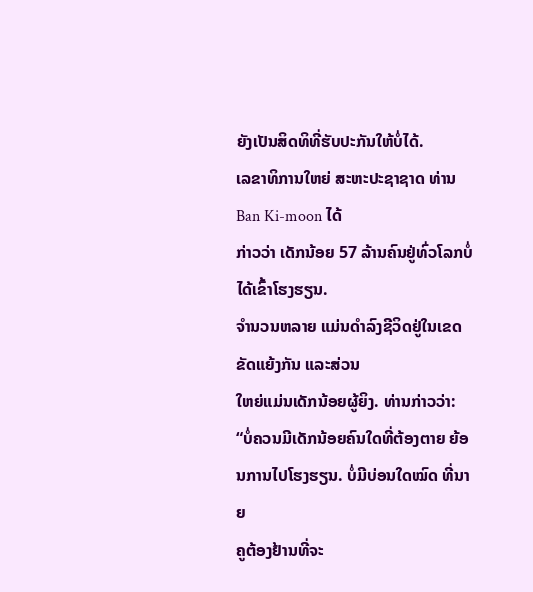ຍັງເປັນສິດທິທີ່ຮັບປະກັນໃຫ້ບໍ່ໄດ້.
ເລຂາທິການໃຫຍ່ ສະຫະປະຊາຊາດ ທ່ານ Ban Ki-moon ໄດ້
ກ່າວວ່າ ເດັກນ້ອຍ 57 ລ້ານຄົນຢູ່ທົ່ວໂລກບໍ່ໄດ້ເຂົ້າໂຮງຮຽນ.
ຈໍານວນຫລາຍ ແມ່ນດໍາລົງຊີວິດຢູ່ໃນເຂດຂັດແຍ້ງກັນ ແລະສ່ວນ
ໃຫຍ່ແມ່ນເດັກນ້ອຍຜູ້ຍິງ. ທ່ານກ່າວວ່າ:
“ບໍ່ຄວນມີເດັກນ້ອຍຄົນໃດທີ່ຕ້ອງຕາຍ ຍ້ອນການໄປໂຮງຮຽນ. ບໍ່ມີບ່ອນໃດໝົດ ທີ່ນາຍ
ຄູຕ້ອງຢ້ານທີ່ຈະ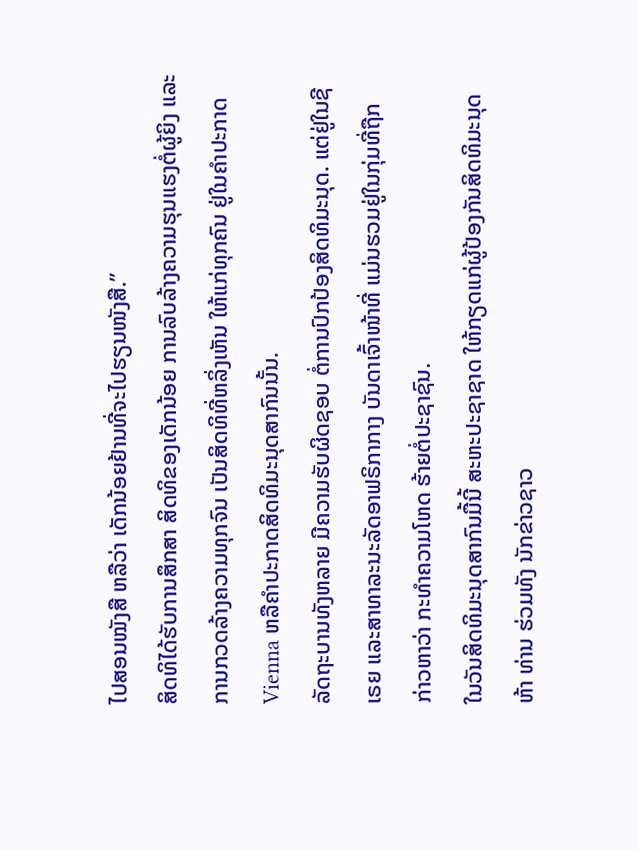ໄປສອນໝັງສື ຫລືວ່າ ເດັກນ້ອຍຢ້ານທີ່ຈະໄປຮຽນໜັງສື.”
ສິດທິໄດ້ຮັບການສຶກສາ ສິດທິຂອງເດັກນ້ອຍ ການລົບລ້າງຄວາມຮຸນແຮງຕໍ່ຜູ້ຍິງ ແລະ
ການກວດລ້າງຄວາມທຸກຈົນ ເປັນສິດທິທີ່ຫລິ່ງເຫັນ ໃຫ້ແກ່ທຸກຄົນ ຢູ່ໃນຄໍາປະກາດ
Vienna ຫລືຄໍາປະກາດສິດທິມະນຸດສາກົນນັ້ນ.
ລັດຖະບານທັງຫລາຍ ມີຄວາມຮັບຜິດຊອບ ຕໍ່ການປົກປ້ອງສິດທິມະນຸດ. ແຕ່ຢູ່ໃນຊີ
ເຣຍ ແລະສາທາລະນະລັດອາຟຣິກາກາງ ບັນດາເຈົ້າໜ້າທີ່ ແມ່ນຮວມຢູ່ໃນກຸ່ມທີ່ຖືກ
ກ່າວຫາວ່າ ກະທໍາຄວາມໂຫດ ຮ້າຍຕໍ່ປະຊາຊົນ.
ໃນວັນສິດທິມະນຸດສາກົນມື້ນີ້ ສະຫະປະຊາຊາດ ໃຫ້ກຽດແກ່ຜູ້ປ້ອງກັນສິດທິມະນຸດ
ຫ້າ ທ່ານ ຮ່ວມທັງ ນັກຂ່າວຊາວ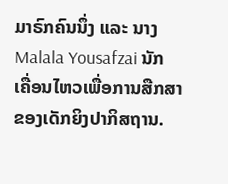ມາຣົກຄົນນຶ່ງ ແລະ ນາງ Malala Yousafzai ນັກ
ເຄື່ອນໄຫວເພື່ອການສືກສາຂອງເດັກຍິງປາກິສຖານ.